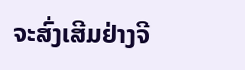ຈະສົ່ງເສີມຢ່າງຈີ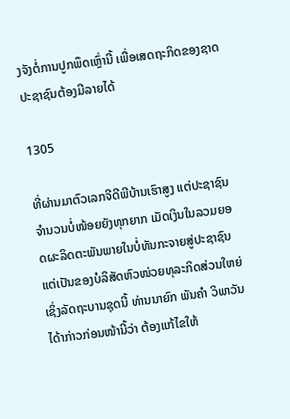ງຈັງຕໍ່ການປູກພຶດເຫຼົ່ານີ້ ເພື່ອເສດຖະກິດຂອງຊາດປະຊາຊົນຕ້ອງມີລາຍໄດ້

1305

ທີ່ຜ່ານມາຕົວເລກຈີດີພີບ້ານເຮົາສູງ ແຕ່ປະຊາຊົນຈຳນວນບໍ່ໜ້ອຍຍັງທຸກຍາກ ເມັດເງິນໃນລວມຍອດຜະລິດຕະພັນພາຍໃນບໍ່ທັນກະຈາຍສູ່ປະຊາຊົນ ແຕ່ເປັນຂອງບໍລິສັດຫົວໜ່ວຍທຸລະກິດສ່ວນໃຫຍ່ ເຊິ່ງລັດຖະບານຊຸດນີ້ ທ່ານນາຍົກ ພັນຄຳ ວິພາວັນໄດ້າກ່າວກ່ອນໜ້ານີ້ວ່າ ຕ້ອງແກ້ໄຂໃຫ້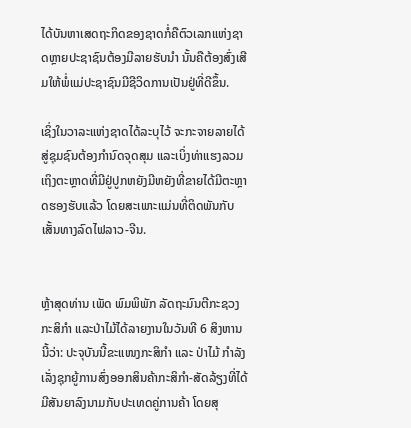ໄດ້ບັນຫາເສດຖະກິດຂອງຊາດກໍ່ຄືຕົວເລກແຫ່ງຊາດຫຼາຍປະຊາຊົນຕ້ອງມີລາຍຮັບນຳ ນັ້ນຄືຕ້ອງສົ່ງເສີມໃຫ້ພໍ່ແມ່ປະຊາຊົນມີຊີວິດການເປັນຢູ່ທີ່ດີຂຶ້ນ.

ເຊິ່ງໃນວາລະແຫ່ງຊາດໄດ້ລະບຸໄວ້ ຈະກະຈາຍລາຍໄດ້ສູ່ຊຸມຊົນຕ້ອງກຳນົດຈຸດສຸມ ແລະເບິ່ງທ່າແຮງລວມເຖິງຕະຫຼາດທີ່ມີຢູ່ປູກຫຍັງມີຫຍັງທີ່ຂາຍໄດ້ມີຕະຫຼາດຮອງຮັບແລ້ວ ໂດຍສະເພາະແມ່ນທີ່ຕິດພັນກັບເສັ້ນທາງລົດໄຟລາວ-ຈີນ.


ຫຼ້າສຸດທ່ານ ເພັດ ພົມພິພັກ ລັດຖະມົນຕີກະຊວງກະສິກຳ ແລະປ່າໄມ້ໄດ້ລາຍງານໃນວັນທີ 6 ສິງຫານນີ້ວ່າ: ປະຈຸບັນນີ້ຂະແໜງກະສິກຳ ແລະ ປ່າໄມ້ ກຳລັງເລັ່ງຊຸກຍູ້ການສົ່ງອອກສິນຄ້າກະສິກໍາ-ສັດລ້ຽງທີ່ໄດ້ມີສັນຍາລົງນາມກັບປະເທດຄູ່ການຄ້າ ໂດຍສຸ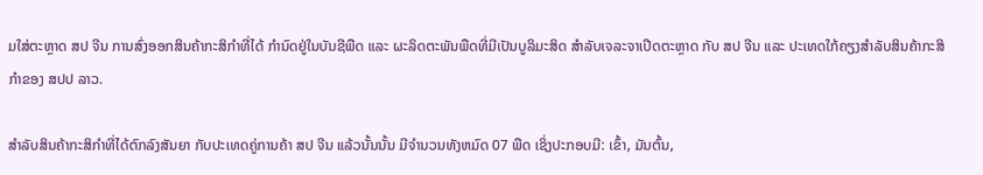ມໃສ່ຕະຫຼາດ ສປ ຈີນ ການສົ່ງອອກສິນຄ້າກະສິກໍາທີ່ໄດ້ ກໍານົດຢູ່ໃນບັນຊີພືດ ແລະ ຜະລິດຕະພັນພືດທີ່ມີເປັນບູລິມະສິດ ສໍາລັບເຈລະຈາເປີດຕະຫຼາດ ກັບ ສປ ຈີນ ແລະ ປະເທດໃກ້ຄຽງສໍາລັບສິນຄ້າກະສິກໍາຂອງ ສປປ ລາວ.

ສຳລັບສິນຄ້າກະສິກຳທີ່ໄດ້ຕົກລົງສັນຍາ ກັບປະເທດຄູ່ການຄ້າ ສປ ຈີນ ແລ້ວນັ້ນນັ້ນ ມີຈໍານວນທັງຫມົດ 07 ພືດ ເຊິ່ງປະກອບມີ: ເຂົ້າ, ມັນຕົ້ນ,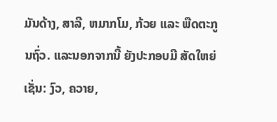ມັນດ້າງ, ສາລີ, ຫມາກໂມ, ກ້ວຍ ແລະ ພືດຕະກູນຖົ່ວ. ແລະນອກຈາກນີ້ ຍັງປະກອບມີ ສັດໃຫຍ່ເຊັ່ນ: ງົວ, ຄວາຍ,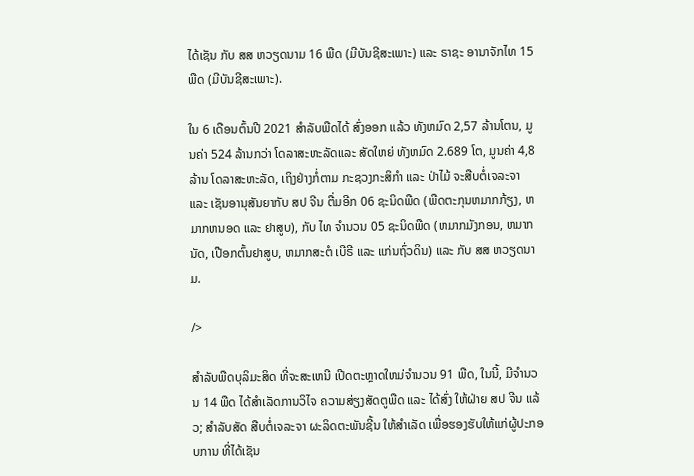ໄດ້ເຊັນ ກັບ ສສ ຫວຽດນາມ 16 ພືດ (ມີບັນຊີສະເພາະ) ແລະ ຣາຊະ ອານາຈັກໄທ 15 ພືດ (ມີບັນຊີສະເພາະ).

ໃນ 6 ເດືອນຕົ້ນປີ 2021 ສໍາລັບພືດໄດ້ ສົ່ງອອກ ແລ້ວ ທັງຫມົດ 2,57 ລ້ານໂຕນ, ມູນຄ່າ 524 ລ້ານກວ່າ ໂດລາສະຫະລັດແລະ ສັດໃຫຍ່ ທັງຫມົດ 2.689 ໂຕ, ມູນຄ່າ 4,8 ລ້ານ ໂດລາສະຫະລັດ, ເຖິງຢ່າງກໍ່ຕາມ ກະຊວງກະສິກໍາ ແລະ ປ່າໄມ້ ຈະສືບຕໍ່ເຈລະຈາ ແລະ ເຊັນອານຸສັນຍາກັບ ສປ ຈີນ ຕື່ມອີກ 06 ຊະນິດພືດ (ພືດຕະກຸນຫມາກກ້ຽງ, ຫມາກຫນອດ ແລະ ຢາສູບ), ກັບ ໄທ ຈໍານວນ 05 ຊະນິດພືດ (ຫມາກມັງກອນ, ຫມາກນັດ, ເປືອກຕົ້ນຢາສູບ, ຫມາກສະຕໍ ເບີຣີ ແລະ ແກ່ນຖົ່ວດິນ) ແລະ ກັບ ສສ ຫວຽດນາມ.

/>

ສໍາລັບພືດບຸລິມະສິດ ທີ່ຈະສະເຫນີ ເປີດຕະຫຼາດໃຫມ່ຈໍານວນ 91 ພືດ, ໃນນີ້, ມີຈໍານວນ 14 ພືດ ໄດ້ສໍາເລັດການວິໄຈ ຄວາມສ່ຽງສັດຕູພືດ ແລະ ໄດ້ສົ່ງ ໃຫ້ຝ່າຍ ສປ ຈີນ ແລ້ວ; ສໍາລັບສັດ ສືບຕໍ່ເຈລະຈາ ຜະລິດຕະພັນຊີ້ນ ໃຫ້ສໍາເລັດ ເພື່ອຮອງຮັບໃຫ້ແກ່ຜູ້ປະກອບການ ທີ່ໄດ້ເຊັນ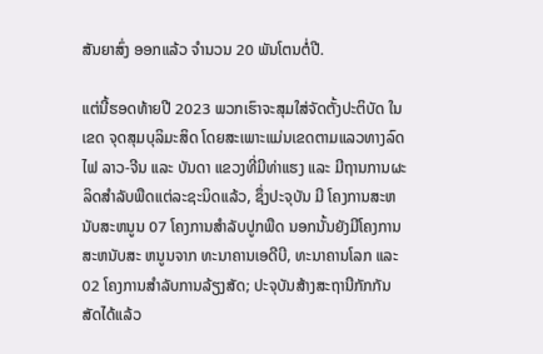ສັນຍາສົ່ງ ອອກແລ້ວ ຈໍານວນ 20 ພັນໂຕນຕໍ່ປີ.

ແຕ່ນີ້ຮອດທ້າຍປີ 2023 ພວກເຮົາຈະສຸມໃສ່ຈັດຕັ້ງປະຕິບັດ ໃນເຂດ ຈຸດສຸມບຸລິມະສິດ ໂດຍສະເພາະແມ່ນເຂດຕາມແລວທາງລົດໄຟ ລາວ-ຈີນ ແລະ ບັນດາ ແຂວງທີ່ມີທ່າແຮງ ແລະ ມີຖານການຜະລິດສໍາລັບພືດແຕ່ລະຊະນິດແລ້ວ, ຊຶ່ງປະຈຸບັນ ມີ ໂຄງການສະຫນັບສະຫນູນ 07 ໂຄງການສໍາລັບປູກພືດ ນອກນັ້ນຍັງມີໂຄງການສະຫນັບສະ ຫນູນຈາກ ທະນາຄານເອດີບີ, ທະນາຄານໂລກ ແລະ 02 ໂຄງການສໍາລັບການລ້ຽງສັດ; ປະຈຸບັນສ້າງສະຖານີກັກກັນສັດໄດ້ແລ້ວ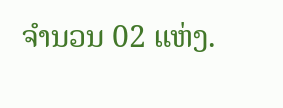ຈໍານວນ 02 ແຫ່ງ.